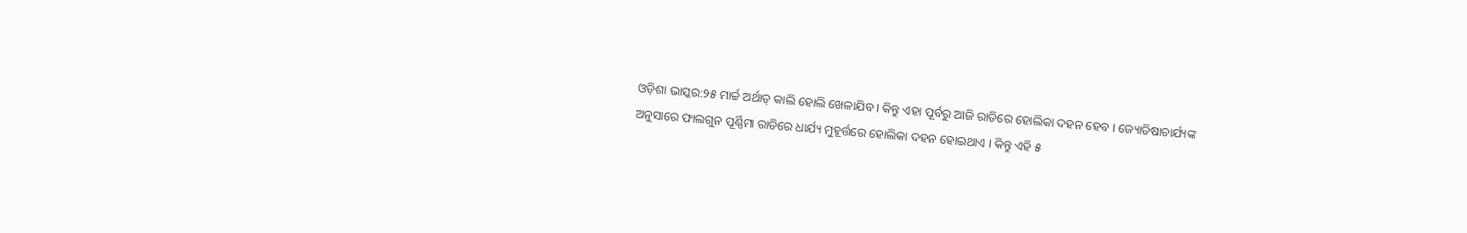ଓଡ଼ିଶା ଭାସ୍କର:୨୫ ମାର୍ଚ୍ଚ ଅର୍ଥାତ୍ କାଲି ହୋଲି ଖେଳାଯିବ । କିନ୍ତୁ ଏହା ପୂର୍ବରୁ ଆଜି ରାତିରେ ହୋଲିକା ଦହନ ହେବ । ଜ୍ୟୋତିଷାଚାର୍ଯ୍ୟଙ୍କ ଅନୁସାରେ ଫାଲଗୁନ ପୂର୍ଣ୍ଣିମା ରାତିରେ ଧାର୍ଯ୍ୟ ମୁହୂର୍ତ୍ତରେ ହୋଲିକା ଦହନ ହୋଇଥାଏ । କିନ୍ତୁ ଏହି ୫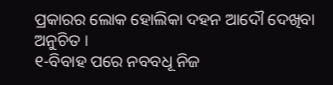ପ୍ରକାରର ଲୋକ ହୋଲିକା ଦହନ ଆଦୌ ଦେଖିବା ଅନୁଚିତ ।
୧-ବିବାହ ପରେ ନବବଧୂ ନିଜ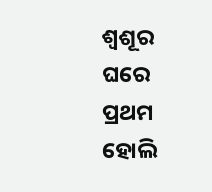ଶ୍ୱଶୂର ଘରେ ପ୍ରଥମ ହୋଲି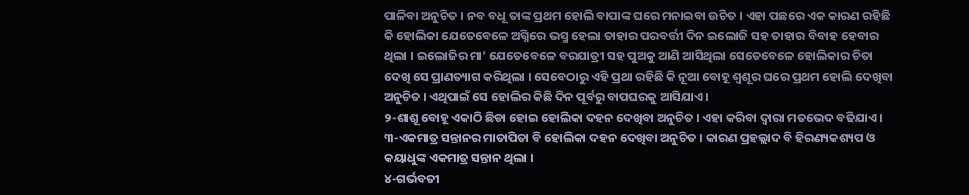ପାଳିବା ଅନୁଚିତ । ନବ ବଧୂ ତାଙ୍କ ପ୍ରଥମ ହୋଲି ବାପାଙ୍କ ଘରେ ମନାଇବା ଉଚିତ । ଏହା ପଛରେ ଏକ କାରଣ ରହିଛି କି ହୋଲିକା ଯେତେବେଳେ ଅଗ୍ନିରେ ଭସ୍ମ ହେଲା ତାହାର ପରବର୍ତ୍ତୀ ଦିନ ଇଲୋଜି ସହ ତାହାର ବିବାହ ହେବାର ଥିଲା । ଇଲୋଜିର ମା’ ଯେତେବେଳେ ବରଯାତ୍ରୀ ସହ ପୁଅକୁ ଆଣି ଆସିଥିଲା ସେତେବେଳେ ହୋଲିକାର ଚିତା ଦେଖି ସେ ପ୍ରାଣତ୍ୟାଗ କରିଥିଲା । ସେବେଠାରୁ ଏହି ପ୍ରଥା ରହିଛି କି ନୂଆ ବୋହୂ ଶ୍ୱଶୂର ଘରେ ପ୍ରଥମ ହୋଲି ଦେଖିବା ଅନୁଚିତ । ଏଥିପାଇଁ ସେ ହୋଲିର କିଛି ଦିନ ପୂର୍ବରୁ ବାପଘରକୁ ଆସିଯାଏ ।
୨-ଶାଶୂ ବୋହୂ ଏକାଠି ଛିଡା ହୋଇ ହୋଲିକା ଦହନ ଦେଖିବା ଅନୁଚିତ । ଏହା କରିବା ଦ୍ୱାରା ମତଭେଦ ବଢିଯାଏ ।
୩-ଏକମାତ୍ର ସନ୍ତାନର ମାତାପିତା ବି ହୋଲିକା ଦହନ ଦେଖିବା ଅନୁଚିତ । କାରଣ ପ୍ରହଲ୍ଲାଦ ବି ହିରଣ୍ୟକଶ୍ୟପ ଓ କୟାଧୁଙ୍କ ଏକମାତ୍ର ସନ୍ତାନ ଥିଲା ।
୪-ଗର୍ଭବତୀ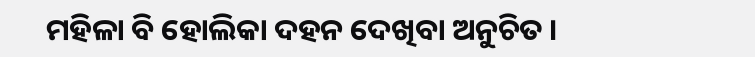ମହିଳା ବି ହୋଲିକା ଦହନ ଦେଖିବା ଅନୁଚିତ ।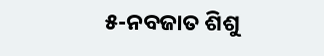୫-ନବଜାତ ଶିଶୁ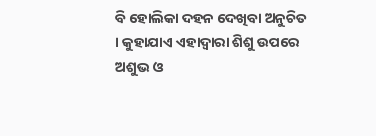ବି ହୋଲିକା ଦହନ ଦେଖିବା ଅନୁଚିତ । କୁହାଯାଏ ଏହାଦ୍ୱାରା ଶିଶୁ ଉପରେ ଅଶୁଭ ଓ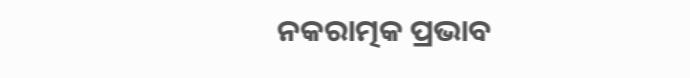ନକରାତ୍ମକ ପ୍ରଭାବ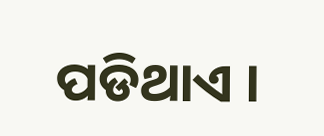ପଡିଥାଏ ।